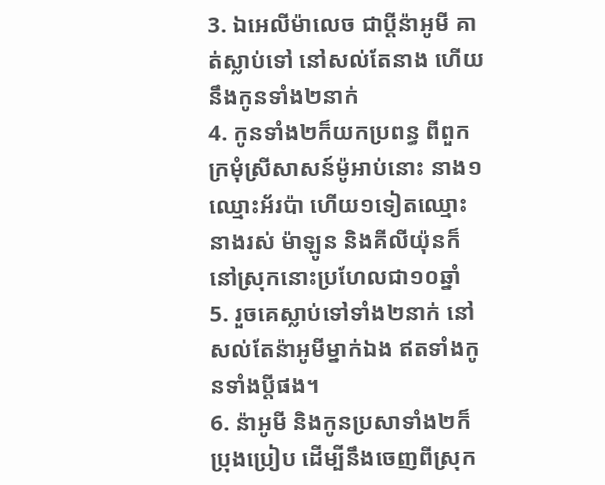3. ឯអេលីម៉ាលេច ជាប្ដីន៉ាអូមី គាត់ស្លាប់ទៅ នៅសល់តែនាង ហើយនឹងកូនទាំង២នាក់
4. កូនទាំង២ក៏យកប្រពន្ធ ពីពួកក្រមុំស្រីសាសន៍ម៉ូអាប់នោះ នាង១ឈ្មោះអ័រប៉ា ហើយ១ទៀតឈ្មោះនាងរស់ ម៉ាឡូន និងគីលីយ៉ុនក៏នៅស្រុកនោះប្រហែលជា១០ឆ្នាំ
5. រួចគេស្លាប់ទៅទាំង២នាក់ នៅសល់តែន៉ាអូមីម្នាក់ឯង ឥតទាំងកូនទាំងប្ដីផង។
6. ន៉ាអូមី និងកូនប្រសាទាំង២ក៏ប្រុងប្រៀប ដើម្បីនឹងចេញពីស្រុក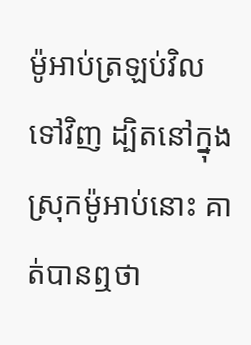ម៉ូអាប់ត្រឡប់វិលទៅវិញ ដ្បិតនៅក្នុងស្រុកម៉ូអាប់នោះ គាត់បានឮថា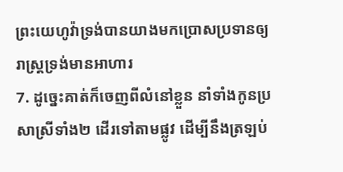ព្រះយេហូវ៉ាទ្រង់បានយាងមកប្រោសប្រទានឲ្យរាស្ត្រទ្រង់មានអាហារ
7. ដូច្នេះគាត់ក៏ចេញពីលំនៅខ្លួន នាំទាំងកូនប្រសាស្រីទាំង២ ដើរទៅតាមផ្លូវ ដើម្បីនឹងត្រឡប់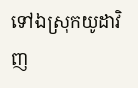ទៅឯស្រុកយូដាវិញ